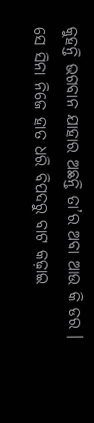କୁହନ୍ତି ଭଗବାନ ଯାହାର ଅଛନ୍ତି ତା’ର ଅବା ଆଉ କି ଡର । ସେ ସିନା ନିଜେ ହାତ ଧରି ବିପଦରୁ ବାଟ କଢ଼ାଇ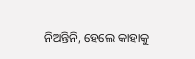ନିଅନ୍ତିନି, ହେଲେ କାହାକୁ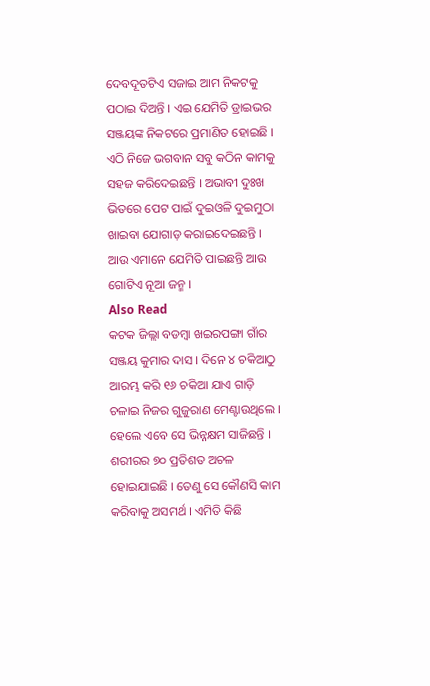ଦେବଦୂତଟିଏ ସଜାଇ ଆମ ନିକଟକୁ ପଠାଇ ଦିଅନ୍ତି । ଏଇ ଯେମିତି ଡ୍ରାଇଭର ସଞ୍ଜୟଙ୍କ ନିକଟରେ ପ୍ରମାଣିତ ହୋଇଛି । ଏଠି ନିଜେ ଭଗବାନ ସବୁ କଠିନ କାମକୁ ସହଜ କରିଦେଇଛନ୍ତି । ଅଭାବୀ ଦୁଃଖ ଭିତରେ ପେଟ ପାଇଁ ଦୁଇଓଳି ଦୁଇମୁଠା ଖାଇବା ଯୋଗାଡ଼ କରାଇଦେଇଛନ୍ତି । ଆଉ ଏମାନେ ଯେମିତି ପାଇଛନ୍ତି ଆଉ ଗୋଟିଏ ନୂଆ ଜନ୍ମ ।
Also Read
କଟକ ଜିଲ୍ଲା ବଡମ୍ବା ଖଇରପଙ୍ଗା ଗାଁର ସଞ୍ଜୟ କୁମାର ଦାସ । ଦିନେ ୪ ଚକିଆଠୁ ଆରମ୍ଭ କରି ୧୬ ଚକିଆ ଯାଏ ଗାଡ଼ି ଚଳାଇ ନିଜର ଗୁଜୁରାଣ ମେଣ୍ଟାଉଥିଲେ । ହେଲେ ଏବେ ସେ ଭିନ୍ନକ୍ଷମ ସାଜିଛନ୍ତି । ଶରୀରର ୭୦ ପ୍ରତିଶତ ଅଚଳ ହୋଇଯାଇଛି । ତେଣୁ ସେ କୌଣସି କାମ କରିବାକୁ ଅସମର୍ଥ । ଏମିତି କିଛି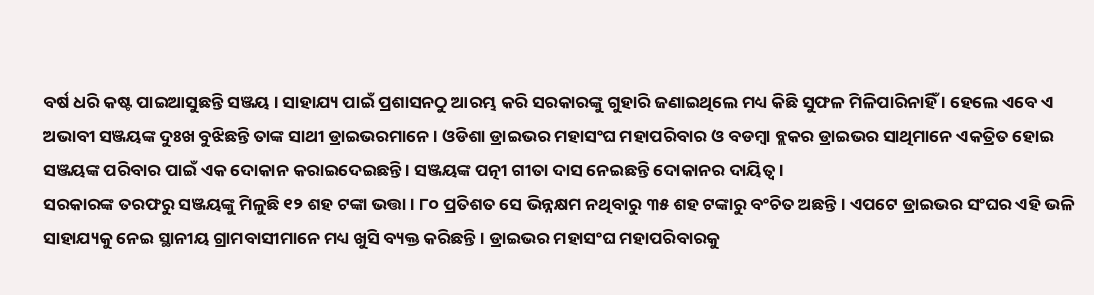ବର୍ଷ ଧରି କଷ୍ଟ ପାଇଆସୁଛନ୍ତି ସଞ୍ଜୟ । ସାହାଯ୍ୟ ପାଇଁ ପ୍ରଶାସନଠୁ ଆରମ୍ଭ କରି ସରକାରଙ୍କୁ ଗୁହାରି ଜଣାଇଥିଲେ ମଧ୍ୟ କିଛି ସୁଫଳ ମିଳିପାରିନାହିଁ । ହେଲେ ଏବେ ଏ ଅଭାବୀ ସଞ୍ଜୟଙ୍କ ଦୁଃଖ ବୁଝିଛନ୍ତି ତାଙ୍କ ସାଥୀ ଡ୍ରାଇଭରମାନେ । ଓଡିଶା ଡ୍ରାଇଭର ମହାସଂଘ ମହାପରିବାର ଓ ବଡମ୍ବା ବ୍ଲକର ଡ୍ରାଇଭର ସାଥିମାନେ ଏକତ୍ରିତ ହୋଇ ସଞ୍ଜୟଙ୍କ ପରିବାର ପାଇଁ ଏକ ଦୋକାନ କରାଇଦେଇଛନ୍ତି । ସଞ୍ଜୟଙ୍କ ପତ୍ନୀ ଗୀତା ଦାସ ନେଇଛନ୍ତି ଦୋକାନର ଦାୟିତ୍ୱ ।
ସରକାରଙ୍କ ତରଫରୁ ସଞ୍ଜୟଙ୍କୁ ମିଳୁଛି ୧୨ ଶହ ଟଙ୍କା ଭତ୍ତା । ୮୦ ପ୍ରତିଶତ ସେ ଭିନ୍ନକ୍ଷମ ନଥିବାରୁ ୩୫ ଶହ ଟଙ୍କାରୁ ବଂଚିତ ଅଛନ୍ତି । ଏପଟେ ଡ୍ରାଇଭର ସଂଘର ଏହି ଭଳି ସାହାଯ୍ୟକୁ ନେଇ ସ୍ଥାନୀୟ ଗ୍ରାମବାସୀମାନେ ମଧ୍ୟ ଖୁସି ବ୍ୟକ୍ତ କରିଛନ୍ତି । ଡ୍ରାଇଭର ମହାସଂଘ ମହାପରିବାରକୁ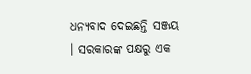ଧନ୍ୟବାଦ ଦେଇଛନ୍ତି ସଞ୍ଜୟ । ସରକାରଙ୍କ ପକ୍ଷରୁ ଏକ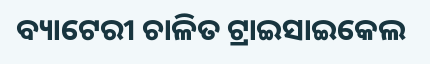ବ୍ୟାଟେରୀ ଚାଳିତ ଟ୍ରାଇସାଇକେଲ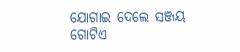ଯୋଗାଇ ଦେଲେ ସଞ୍ଜୟ ଗୋଟିଏ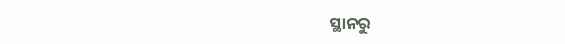ସ୍ଥାନରୁ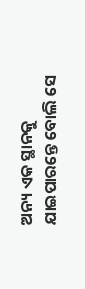ଅନ୍ୟ ଏକ ସ୍ଥାନକୁ ଯାଇପାରନ୍ତେ ବୋଲି ସେ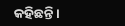କହିଛନ୍ତି ।